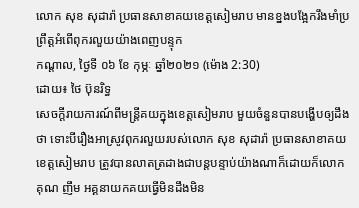លោក សុខ សុដារ៉ា ប្រធានសាខាគយខេត្តសៀមរាប មានខ្នងបង្អែករឹងមាំប្រព្រឹត្តអំពើពុករលួយយ៉ាងពេញបន្ទុក
កណ្តាល, ថ្ងៃទី ០៦ ខែ កុម្ភៈ ឆ្នាំ២០២១ (ម៉ោង 2:30)
ដោយ៖ ថៃ ប៊ុនរិទ្ធ
សេចក្តីរាយការណ៍ពីមន្ត្រីគយក្នុងខេត្តសៀមរាប មួយចំនួនបានបង្ហើបឲ្យដឹងថា ទោះបីរឿងអាស្រូវពុករលួយរបស់លោក សុខ សុដារ៉ា ប្រធានសាខាគយខេត្តសៀមរាប ត្រូវបានលាតត្រដាងជាបន្តបន្ទាប់យ៉ាងណាក៏ដោយក៏លោក គុណ ញឹម អគ្គនាយកគយធ្វើមិនដឹងមិន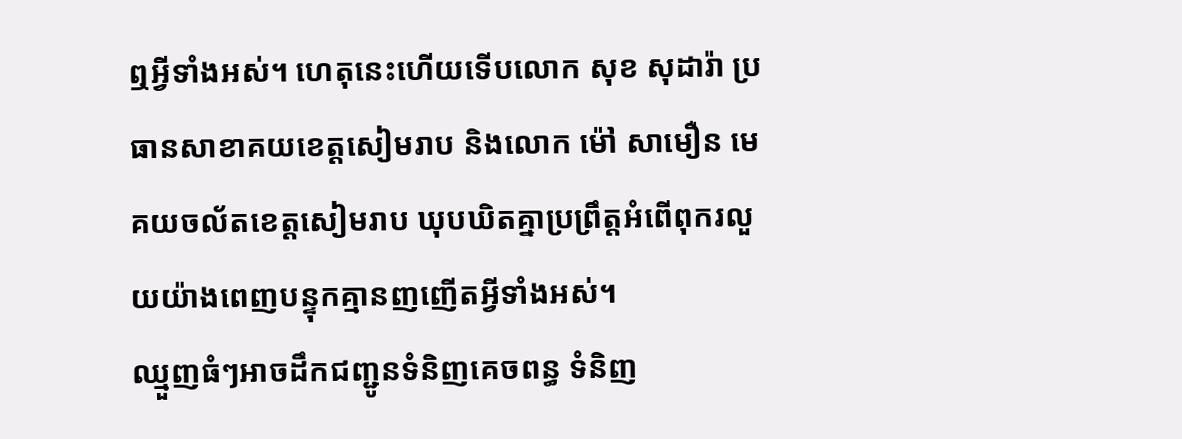ឮអ្វីទាំងអស់។ ហេតុនេះហើយទើបលោក សុខ សុដារ៉ា ប្រធានសាខាគយខេត្តសៀមរាប និងលោក ម៉ៅ សាមឿន មេគយចល័តខេត្តសៀមរាប ឃុបឃិតគ្នាប្រព្រឹត្តអំពើពុករលួយយ៉ាងពេញបន្ទុកគ្មានញញើតអ្វីទាំងអស់។
ឈ្មួញធំៗអាចដឹកជញ្ជូនទំនិញគេចពន្ធ ទំនិញ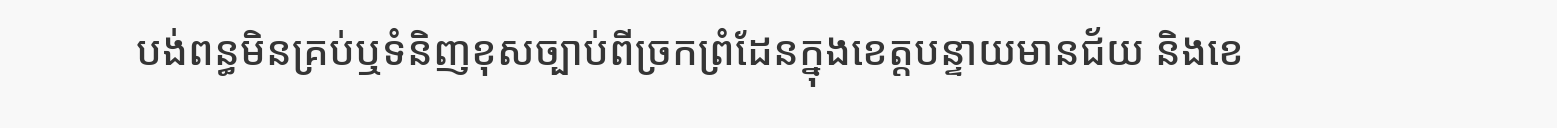បង់ពន្ធមិនគ្រប់ឬទំនិញខុសច្បាប់ពីច្រកព្រំដែនក្នុងខេត្តបន្ទាយមានជ័យ និងខេ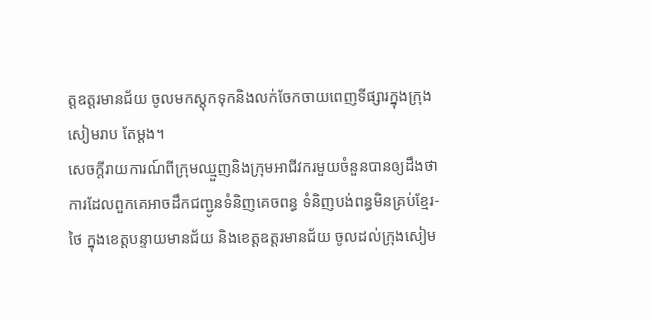ត្តឧត្តរមានជ័យ ចូលមកស្តុកទុកនិងលក់ចែកចាយពេញទីផ្សារក្នុងក្រុងសៀមរាប តែម្តង។
សេចក្តីរាយការណ៍ពីក្រុមឈ្មួញនិងក្រុមអាជីវករមួយចំនួនបានឲ្យដឹងថាការដែលពួកគេអាចដឹកជញ្ជូនទំនិញគេចពន្ធ ទំនិញបង់ពន្ធមិនគ្រប់ខ្មែរ-ថៃ ក្នុងខេត្តបន្ទាយមានជ័យ និងខេត្តឧត្តរមានជ័យ ចូលដល់ក្រុងសៀម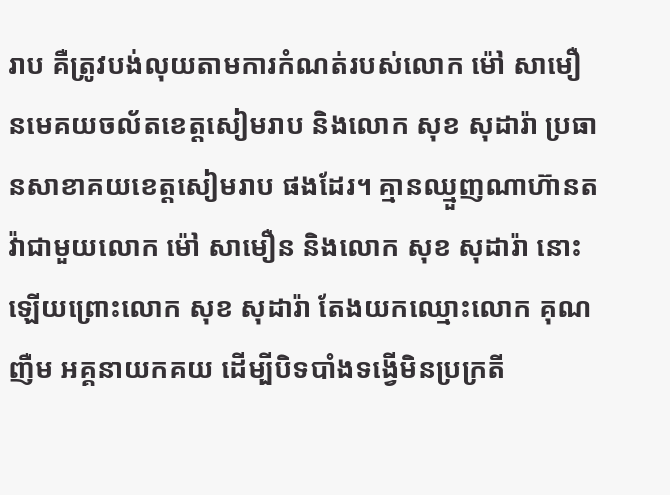រាប គឺត្រូវបង់លុយតាមការកំណត់របស់លោក ម៉ៅ សាមឿនមេគយចល័តខេត្តសៀមរាប និងលោក សុខ សុដារ៉ា ប្រធានសាខាគយខេត្តសៀមរាប ផងដែរ។ គ្មានឈ្មួញណាហ៊ានតវ៉ាជាមួយលោក ម៉ៅ សាមឿន និងលោក សុខ សុដារ៉ា នោះឡើយព្រោះលោក សុខ សុដារ៉ា តែងយកឈ្មោះលោក គុណ ញឺម អគ្គនាយកគយ ដើម្បីបិទបាំងទង្វើមិនប្រក្រតី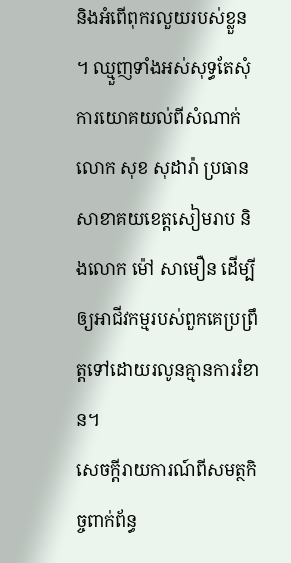និងអំពើពុករលួយរបស់ខ្លួន ។ ឈ្មួញទាំងអស់សុទ្ធតែសុំការយោគយល់ពីសំណាក់លោក សុខ សុដារ៉ា ប្រធានសាខាគយខេត្តសៀមរាប និងលោក ម៉ៅ សាមឿន ដើម្បីឲ្យអាជីវកម្មរបស់ពួកគេប្រព្រឹត្តទៅដោយរលូនគ្មានការរំខាន។
សេចក្តីរាយការណ៍ពីសមត្ថកិច្ចពាក់ព័ន្ធ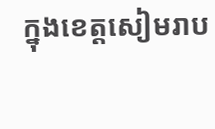ក្នុងខេត្តសៀមរាប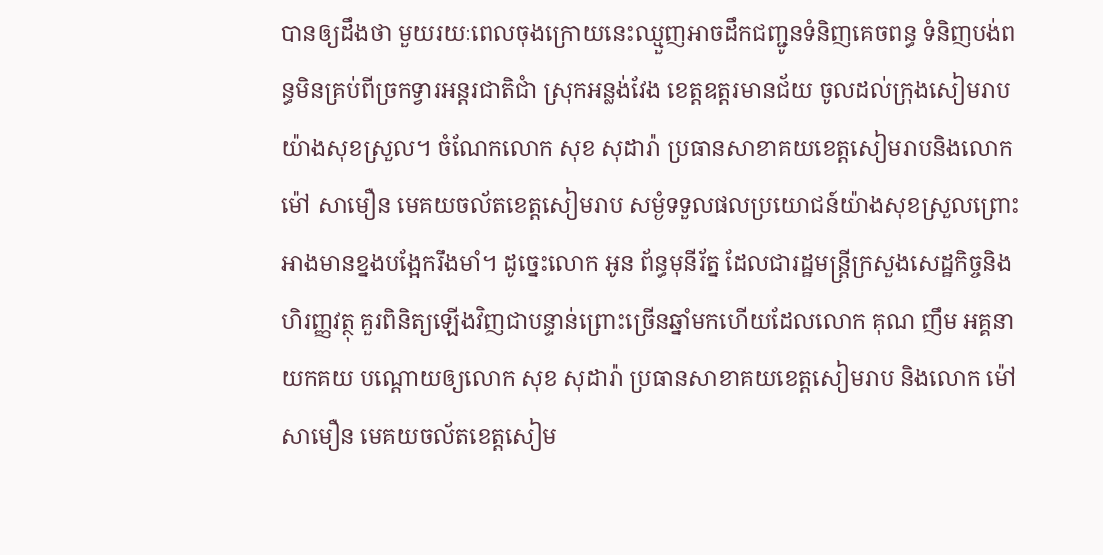បានឲ្យដឹងថា មួយរយៈពេលចុងក្រោយនេះឈ្មួញអាចដឹកជញ្ជូនទំនិញគេចពន្ធ ទំនិញបង់ពន្ធមិនគ្រប់ពីច្រកទ្វារអន្តរជាតិជាំ ស្រុកអន្លង់វែង ខេត្តឧត្តរមានជ័យ ចូលដល់ក្រុងសៀមរាប យ៉ាងសុខស្រួល។ ចំណែកលោក សុខ សុដារ៉ា ប្រធានសាខាគយខេត្តសៀមរាបនិងលោក ម៉ៅ សាមឿន មេគយចល័តខេត្តសៀមរាប សម្ងំទទួលផលប្រយោជន៍យ៉ាងសុខស្រួលព្រោះអាងមានខ្នងបង្អែករឹងមាំ។ ដូច្នេះលោក អូន ព័ន្ធមុនីរ័ត្ន ដែលជារដ្ឋមន្ត្រីក្រសួងសេដ្ឋកិច្ចនិងហិរញ្ញវត្ថុ គួរពិនិត្យឡើងវិញជាបន្ទាន់ព្រោះច្រើនឆ្នាំមកហើយដែលលោក គុណ ញឹម អគ្គនាយកគយ បណ្តោយឲ្យលោក សុខ សុដារ៉ា ប្រធានសាខាគយខេត្តសៀមរាប និងលោក ម៉ៅ សាមឿន មេគយចល័តខេត្តសៀម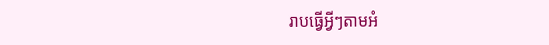រាបធ្វើអ្វីៗតាមអំ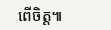ពើចិត្ត៕